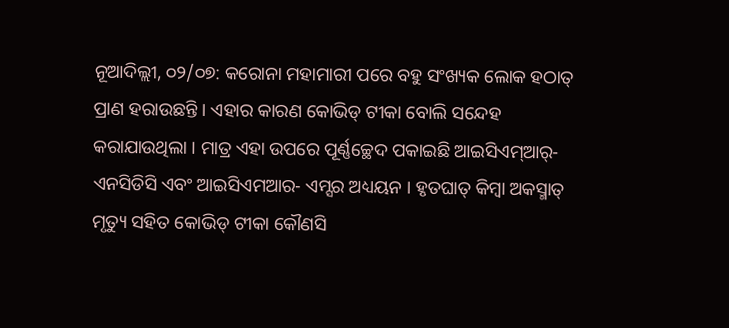ନୂଆଦିଲ୍ଲୀ, ୦୨/୦୭: କରୋନା ମହାମାରୀ ପରେ ବହୁ ସଂଖ୍ୟକ ଲୋକ ହଠାତ୍ ପ୍ରାଣ ହରାଉଛନ୍ତି । ଏହାର କାରଣ କୋଭିଡ୍ ଟୀକା ବୋଲି ସନ୍ଦେହ କରାଯାଉଥିଲା । ମାତ୍ର ଏହା ଉପରେ ପୂର୍ଣ୍ଣଚ୍ଛେଦ ପକାଇଛି ଆଇସିଏମ୍ଆର୍-ଏନସିଡିସି ଏବଂ ଆଇସିଏମଆର- ଏମ୍ସର ଅଧ୍ୟୟନ । ହୃତଘାତ୍ କିମ୍ବା ଅକସ୍ମାତ୍ ମୃତ୍ୟୁ ସହିତ କୋଭିଡ୍ ଟୀକା କୌଣସି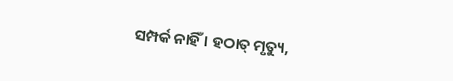ସମ୍ପର୍କ ନାହିଁ । ହଠାତ୍ ମୃତ୍ୟୁ,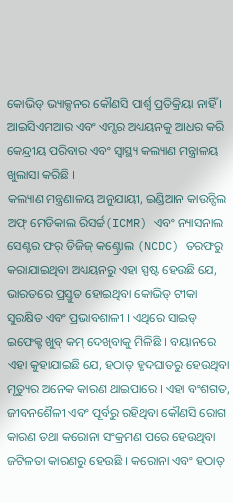କୋଭିଡ୍ ଭ୍ୟାକ୍ସନର କୌଣସି ପାର୍ଶ୍ୱ ପ୍ରତିକ୍ରିୟା ନାହିଁ । ଆଇସିଏମଆର ଏବଂ ଏମ୍ସର ଅଧ୍ୟୟନକୁ ଆଧର କରି କେନ୍ଦ୍ରୀୟ ପରିବାର ଏବଂ ସ୍ବାସ୍ଥ୍ୟ କଲ୍ୟାଣ ମନ୍ତ୍ରାଳୟ ଖୁଲାସା କରିଛି ।
କଲ୍ୟାଣ ମନ୍ତ୍ରଣାଳୟ ଅନୁଯାୟୀ, ଇଣ୍ଡିଆନ କାଉନ୍ସିଲ ଅଫ୍ ମେଡିକାଲ ରିସର୍ଚ୍ଚ(ICMR) ଏବଂ ନ୍ୟାସନାଲ ସେଣ୍ଟର ଫର୍ ଡିଜିଜ୍ କଣ୍ଟ୍ରୋଲ (NCDC) ତରଫରୁ କରାଯାଇଥିବା ଅଧ୍ୟୟନରୁ ଏହା ସ୍ପଷ୍ଟ ହେଉଛି ଯେ, ଭାରତରେ ପ୍ରସ୍ତୁତ ହୋଇଥିବା କୋଭିଡ୍ ଟୀକା ସୁରକ୍ଷିତ ଏବଂ ପ୍ରଭାବଶାଳୀ । ଏଥିରେ ସାଇଡ୍ ଇଫେକ୍ଟ ଖୁବ୍ କମ୍ ଦେଖିବାକୁ ମିଳିଛି । ବୟାନରେ ଏହା କୁହାଯାଇଛି ଯେ, ହଠାତ୍ ହୃଦଘାତରୁ ହେଉଥିବା ମୃତ୍ୟୁର ଅନେକ କାରଣ ଥାଇପାରେ । ଏହା ବଂଶଗତ, ଜୀବନଶୈଳୀ ଏବଂ ପୂର୍ବରୁ ରହିଥିବା କୌଣସି ରୋଗ କାରଣ ତଥା କରୋନା ସଂକ୍ରମଣ ପରେ ହେଉଥିବା ଜଟିଳତା କାରଣରୁ ହେଉଛି । କରୋନା ଏବଂ ହଠାତ୍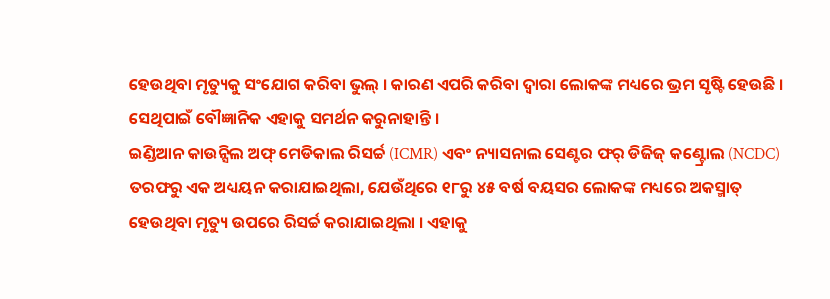ହେଉଥିବା ମୃତ୍ୟୁକୁ ସଂଯୋଗ କରିବା ଭୁଲ୍ । କାରଣ ଏପରି କରିବା ଦ୍ୱାରା ଲୋକଙ୍କ ମଧ୍ୟରେ ଭ୍ରମ ସୃଷ୍ଟି ହେଉଛି । ସେଥିପାଇଁ ବୌଜ୍ଞାନିକ ଏହାକୁ ସମର୍ଥନ କରୁନାହାନ୍ତି ।
ଇଣ୍ଡିଆନ କାଉନ୍ସିଲ ଅଫ୍ ମେଡିକାଲ ରିସର୍ଚ୍ଚ (ICMR) ଏବଂ ନ୍ୟାସନାଲ ସେଣ୍ଟର ଫର୍ ଡିଜିଜ୍ କଣ୍ଟ୍ରୋଲ (NCDC) ତରଫରୁ ଏକ ଅଧ୍ୟୟନ କରାଯାଇଥିଲା, ଯେଉଁଥିରେ ୧୮ରୁ ୪୫ ବର୍ଷ ବୟସର ଲୋକଙ୍କ ମଧ୍ୟରେ ଅକସ୍ମାତ୍ ହେଉଥିବା ମୃତ୍ୟୁ ଉପରେ ରିସର୍ଚ୍ଚ କରାଯାଇଥିଲା । ଏହାକୁ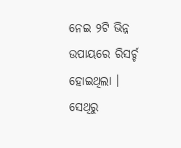ନେଇ ୨ଟି ଭିନ୍ନ ଉପାୟରେ ରିସର୍ଚ୍ଚ ହୋଇଥିଲା । ସେଥିରୁ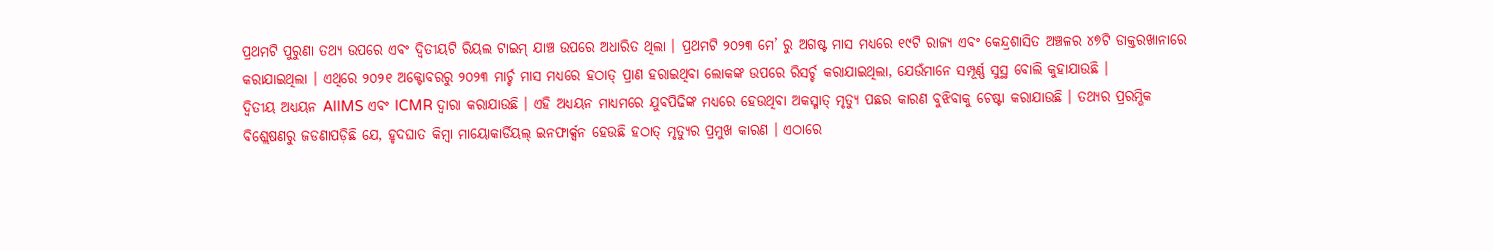ପ୍ରଥମଟି ପୁରୁଣା ତଥ୍ୟ ଉପରେ ଏବଂ ଦ୍ୱିତୀୟଟି ରିୟଲ ଟାଇମ୍ ଯାଞ୍ଚ ଉପରେ ଅଧାରିତ ଥିଲା । ପ୍ରଥମଟି ୨୦୨୩ ମେ’ ରୁ ଅଗଷ୍ଟ ମାସ ମଧ୍ୟରେ ୧୯ଟି ରାଜ୍ୟ ଏବଂ କେନ୍ଦ୍ରଶାସିତ ଅଞ୍ଚଳର ୪୭ଟି ଡାକ୍ତରଖାନାରେ କରାଯାଇଥିଲା । ଏଥିରେ ୨୦୨୧ ଅକ୍ଟୋବରରୁ ୨୦୨୩ ମାର୍ଚ୍ଚ ମାସ ମଧ୍ୟରେ ହଠାତ୍ ପ୍ରାଣ ହରାଇଥିବା ଲୋକଙ୍କ ଉପରେ ରିସର୍ଚ୍ଚ କରାଯାଇଥିଲା, ଯେଉଁମାନେ ସମ୍ପୂର୍ଣ୍ଣ ସୁସ୍ଥ ବୋଲି କୁହାଯାଉଛି ।
ଦ୍ୱିତୀୟ ଅଧ୍ୟୟନ AIIMS ଏବଂ ICMR ଦ୍ୱାରା କରାଯାଉଛି । ଏହି ଅଧ୍ୟୟନ ମାଧ୍ୟମରେ ଯୁବପିଢିଙ୍କ ମଧ୍ୟରେ ହେଉଥିବା ଅକସ୍ମାତ୍ ମୃତ୍ୟୁ ପଛର କାରଣ ବୁଝିବାକୁ ଚେଷ୍ଟା କରାଯାଉଛି । ତଥ୍ୟର ପ୍ରରମ୍ଭିକ ବିଶ୍ଲେଷଣରୁ ଜଡଣାପଡ଼ିଛି ଯେ, ହୃଦଘାତ କିମ୍ୱା ମାୟୋକାର୍ଡିୟଲ୍ ଇନଫାର୍କ୍ସନ ହେଉଛି ହଠାତ୍ ମୃତ୍ୟୁର ପ୍ରମୁଖ କାରଣ । ଏଠାରେ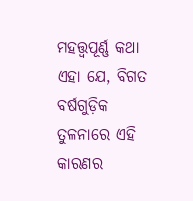ମହତ୍ତ୍ୱପୂର୍ଣ୍ଣ କଥା ଏହା ଯେ, ବିଗତ ବର୍ଷଗୁଡ଼ିକ ତୁଳନାରେ ଏହି କାରଣର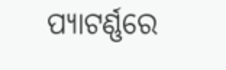ପ୍ୟାଟର୍ଣ୍ଣରେ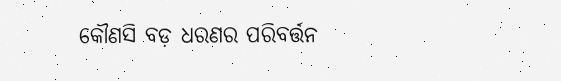କୌଣସି ବଡ଼ ଧରଣର ପରିବର୍ତ୍ତନ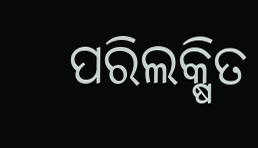ପରିଲକ୍ଷିତ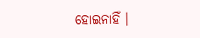ହୋଇନାହିଁ ।